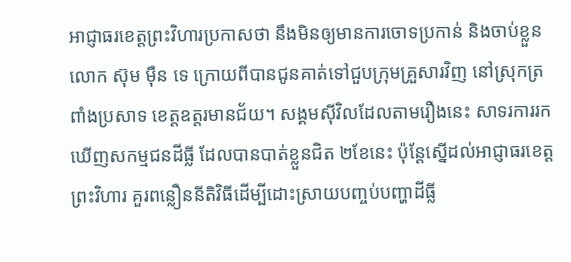អាជ្ញាធរខេត្តព្រះវិហារប្រកាសថា នឹងមិនឲ្យមានការចោទប្រកាន់ និងចាប់ខ្លួន លោក ស៊ុម ម៉ឺន ទេ ក្រោយពីបានជូនគាត់ទៅជួបក្រុមគ្រួសារវិញ នៅស្រុកត្រពាំងប្រសាទ ខេត្តឧត្តរមានជ័យ។ សង្គមស៊ីវិលដែលតាមរឿងនេះ សាទរការរកឃើញសកម្មជនដីធ្លី ដែលបានបាត់ខ្លួនជិត ២ខែនេះ ប៉ុន្តែស្នើដល់អាជ្ញាធរខេត្តព្រះវិហារ គួរពន្លឿននីតិវិធីដើម្បីដោះស្រាយបញ្ចប់បញ្ហាដីធ្លី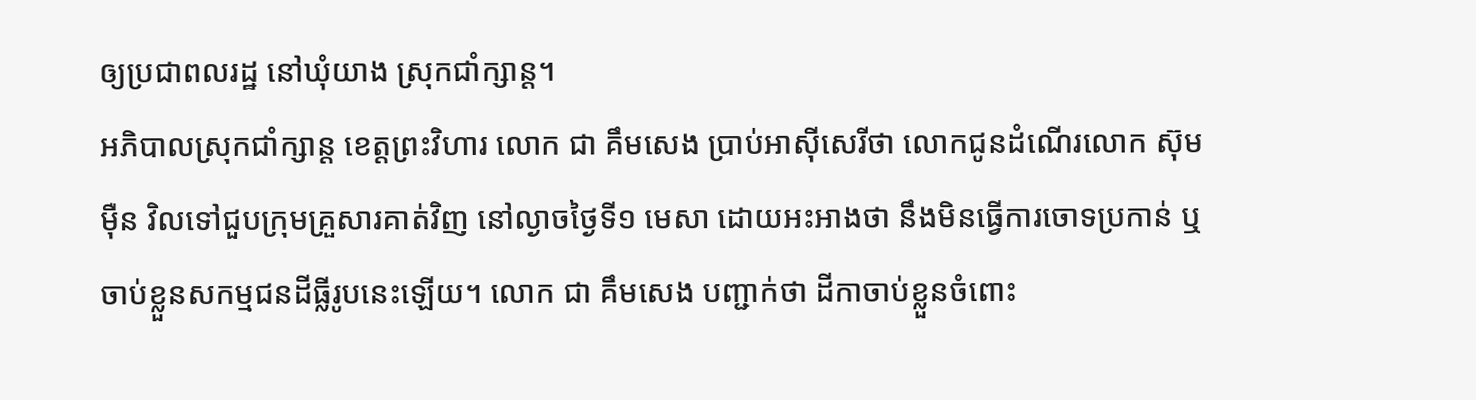ឲ្យប្រជាពលរដ្ឋ នៅឃុំយាង ស្រុកជាំក្សាន្ត។
អភិបាលស្រុកជាំក្សាន្ត ខេត្តព្រះវិហារ លោក ជា គឹមសេង ប្រាប់អាស៊ីសេរីថា លោកជូនដំណើរលោក ស៊ុម ម៉ឺន វិលទៅជួបក្រុមគ្រួសារគាត់វិញ នៅល្ងាចថ្ងៃទី១ មេសា ដោយអះអាងថា នឹងមិនធ្វើការចោទប្រកាន់ ឬចាប់ខ្លួនសកម្មជនដីធ្លីរូបនេះឡើយ។ លោក ជា គឹមសេង បញ្ជាក់ថា ដីកាចាប់ខ្លួនចំពោះ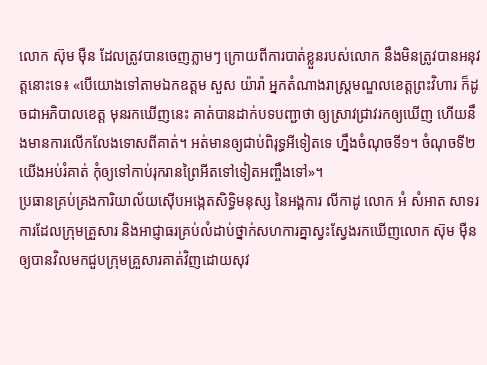លោក ស៊ុម ម៉ឺន ដែលត្រូវបានចេញភ្លាមៗ ក្រោយពីការបាត់ខ្លួនរបស់លោក នឹងមិនត្រូវបានអនុវត្តនោះទេ៖ «បើយោងទៅតាមឯកឧត្ដម សួស យ៉ារ៉ា អ្នកតំណាងរាស្ត្រមណ្ឌលខេត្តព្រះវិហារ ក៏ដូចជាអភិបាលខេត្ត មុនរកឃើញនេះ គាត់បានដាក់បទបញ្ជាថា ឲ្យស្រាវជ្រាវរកឲ្យឃើញ ហើយនឹងមានការលើកលែងទោសពីគាត់។ អត់មានឲ្យជាប់ពិរុទ្ធអីទៀតទេ ហ្នឹងចំណុចទី១។ ចំណុចទី២ យើងអប់រំគាត់ កុំឲ្យទៅកាប់រុករានព្រៃអីតទៅទៀតអញ្ចឹងទៅ»។
ប្រធានគ្រប់គ្រងការិយាល័យស៊ើបអង្កេតសិទ្ធិមនុស្ស នៃអង្គការ លីកាដូ លោក អំ សំអាត សាទរការដែលក្រុមគ្រួសារ និងអាជ្ញាធរគ្រប់លំដាប់ថ្នាក់សហការគ្នាស្វះស្វែងរកឃើញលោក ស៊ុម ម៉ឺន ឲ្យបានវិលមកជួបក្រុមគ្រួសារគាត់វិញដោយសុវ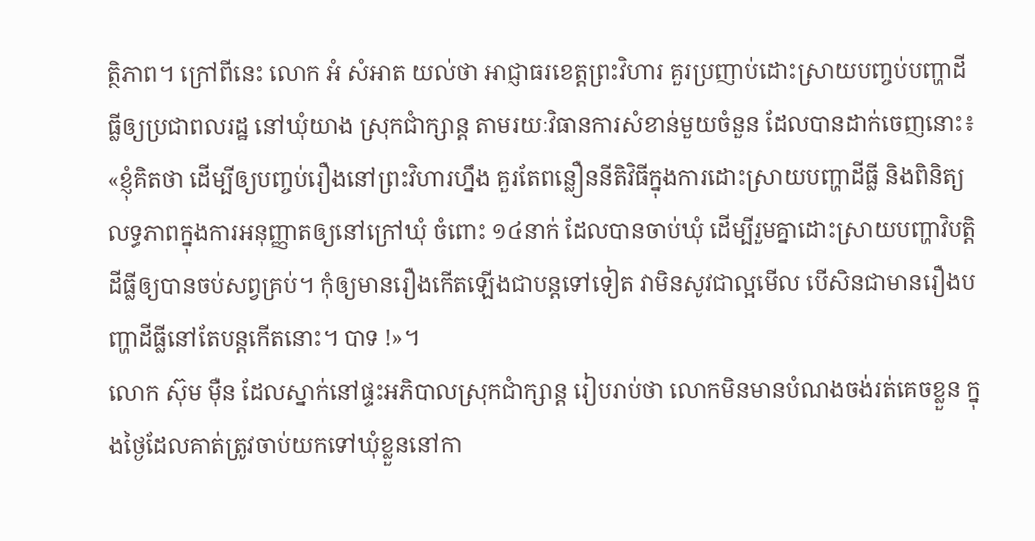ត្ថិភាព។ ក្រៅពីនេះ លោក អំ សំអាត យល់ថា អាជ្ញាធរខេត្តព្រះវិហារ គួរប្រញាប់ដោះស្រាយបញ្ចប់បញ្ហាដីធ្លីឲ្យប្រជាពលរដ្ឋ នៅឃុំយាង ស្រុកជាំក្សាន្ត តាមរយៈវិធានការសំខាន់មួយចំនួន ដែលបានដាក់ចេញនោះ៖ «ខ្ញុំគិតថា ដើម្បីឲ្យបញ្ចប់រឿងនៅព្រះវិហារហ្នឹង គួរតែពន្លឿននីតិវិធីក្នុងការដោះស្រាយបញ្ហាដីធ្លី និងពិនិត្យលទ្ធភាពក្នុងការអនុញ្ញាតឲ្យនៅក្រៅឃុំ ចំពោះ ១៤នាក់ ដែលបានចាប់ឃុំ ដើម្បីរួមគ្នាដោះស្រាយបញ្ហាវិបត្តិដីធ្លីឲ្យបានចប់សព្វគ្រប់។ កុំឲ្យមានរឿងកើតឡើងជាបន្តទៅទៀត វាមិនសូវជាល្អមើល បើសិនជាមានរឿងបញ្ហាដីធ្លីនៅតែបន្តកើតនោះ។ បាទ !»។
លោក ស៊ុម ម៉ឺន ដែលស្នាក់នៅផ្ទះអភិបាលស្រុកជាំក្សាន្ត រៀបរាប់ថា លោកមិនមានបំណងចង់រត់គេចខ្លួន ក្នុងថ្ងៃដែលគាត់ត្រូវចាប់យកទៅឃុំខ្លួននៅកា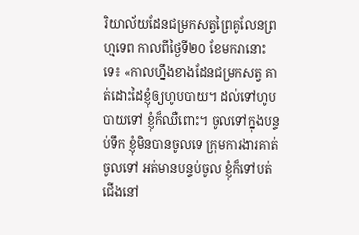រិយាល័យដែនជម្រកសត្វព្រៃគូលែនព្រហ្មទេព កាលពីថ្ងៃទី២០ ខែមករានោះទេ៖ «កាលហ្នឹងខាងដែនជម្រកសត្វ គាត់ដោះដៃខ្ញុំឲ្យហូបបាយ។ ដល់ទៅហូបបាយទៅ ខ្ញុំក៏ឈឺពោះ។ ចូលទៅក្នុងបន្ទប់ទឹក ខ្ញុំមិនបានចូលទេ ក្រុមការងារគាត់ចូលទៅ អត់មានបន្ទប់ចូល ខ្ញុំក៏ទៅបត់ជើងនៅ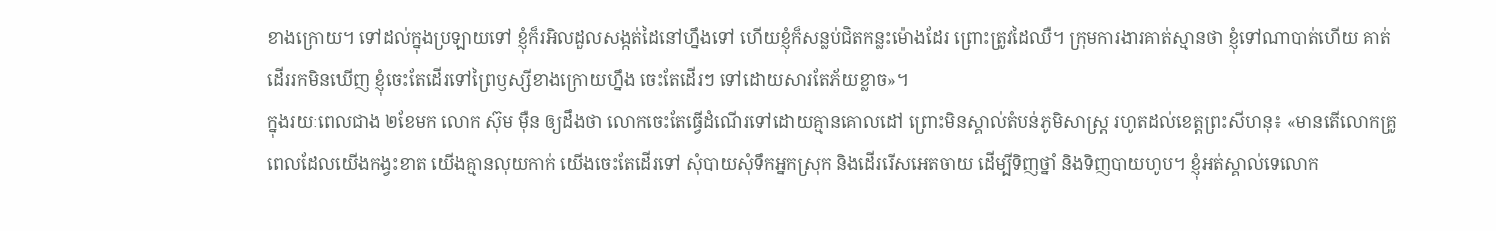ខាងក្រោយ។ ទៅដល់ក្នុងប្រឡាយទៅ ខ្ញុំក៏រអិលដួលសង្កត់ដៃនៅហ្នឹងទៅ ហើយខ្ញុំក៏សន្លប់ជិតកន្លះម៉ោងដែរ ព្រោះត្រូវដៃឈឺ។ ក្រុមការងារគាត់ស្មានថា ខ្ញុំទៅណាបាត់ហើយ គាត់ដើររកមិនឃើញ ខ្ញុំចេះតែដើរទៅព្រៃឫស្សីខាងក្រោយហ្នឹង ចេះតែដើរៗ ទៅដោយសារតែភ័យខ្លាច»។
ក្នុងរយៈពេលជាង ២ខែមក លោក ស៊ុម ម៉ឺន ឲ្យដឹងថា លោកចេះតែធ្វើដំណើរទៅដោយគ្មានគោលដៅ ព្រោះមិនស្គាល់តំបន់ភូមិសាស្ត្រ រហូតដល់ខេត្តព្រះសីហនុ៖ «មានតើលោកគ្រូ ពេលដែលយើងកង្វះខាត យើងគ្មានលុយកាក់ យើងចេះតែដើរទៅ សុំបាយសុំទឹកអ្នកស្រុក និងដើររើសអេតចាយ ដើម្បីទិញថ្នាំ និងទិញបាយហូប។ ខ្ញុំអត់ស្គាល់ទេលោក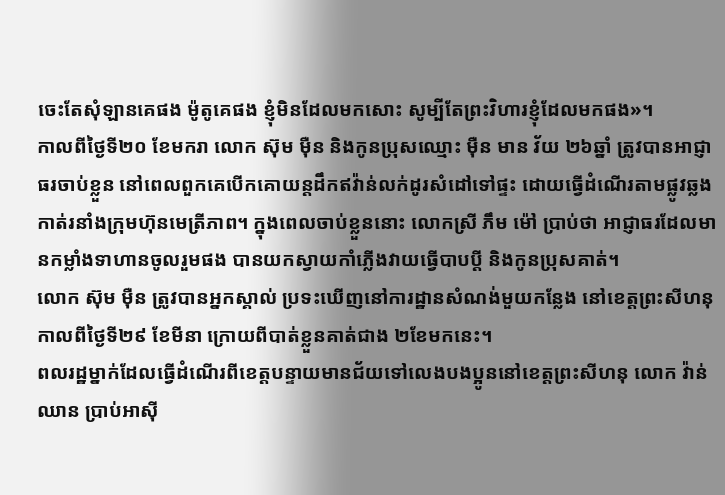ចេះតែសុំឡានគេផង ម៉ូតូគេផង ខ្ញុំមិនដែលមកសោះ សូម្បីតែព្រះវិហារខ្ញុំដែលមកផង»។
កាលពីថ្ងៃទី២០ ខែមករា លោក ស៊ុម ម៉ឺន និងកូនប្រុសឈ្មោះ ម៉ឺន មាន វ័យ ២៦ឆ្នាំ ត្រូវបានអាជ្ញាធរចាប់ខ្លួន នៅពេលពួកគេបើកគោយន្តដឹកឥវ៉ាន់លក់ដូរសំដៅទៅផ្ទះ ដោយធ្វើដំណើរតាមផ្លូវឆ្លងកាត់រនាំងក្រុមហ៊ុនមេត្រីភាព។ ក្នុងពេលចាប់ខ្លួននោះ លោកស្រី ភឹម ម៉ៅ ប្រាប់ថា អាជ្ញាធរដែលមានកម្លាំងទាហានចូលរួមផង បានយកស្វាយកាំភ្លើងវាយធ្វើបាបប្ដី និងកូនប្រុសគាត់។
លោក ស៊ុម ម៉ឺន ត្រូវបានអ្នកស្គាល់ ប្រទះឃើញនៅការដ្ឋានសំណង់មួយកន្លែង នៅខេត្តព្រះសីហនុ កាលពីថ្ងៃទី២៩ ខែមីនា ក្រោយពីបាត់ខ្លួនគាត់ជាង ២ខែមកនេះ។
ពលរដ្ឋម្នាក់ដែលធ្វើដំណើរពីខេត្តបន្ទាយមានជ័យទៅលេងបងប្អូននៅខេត្តព្រះសីហនុ លោក វ៉ាន់ ឈាន ប្រាប់អាស៊ី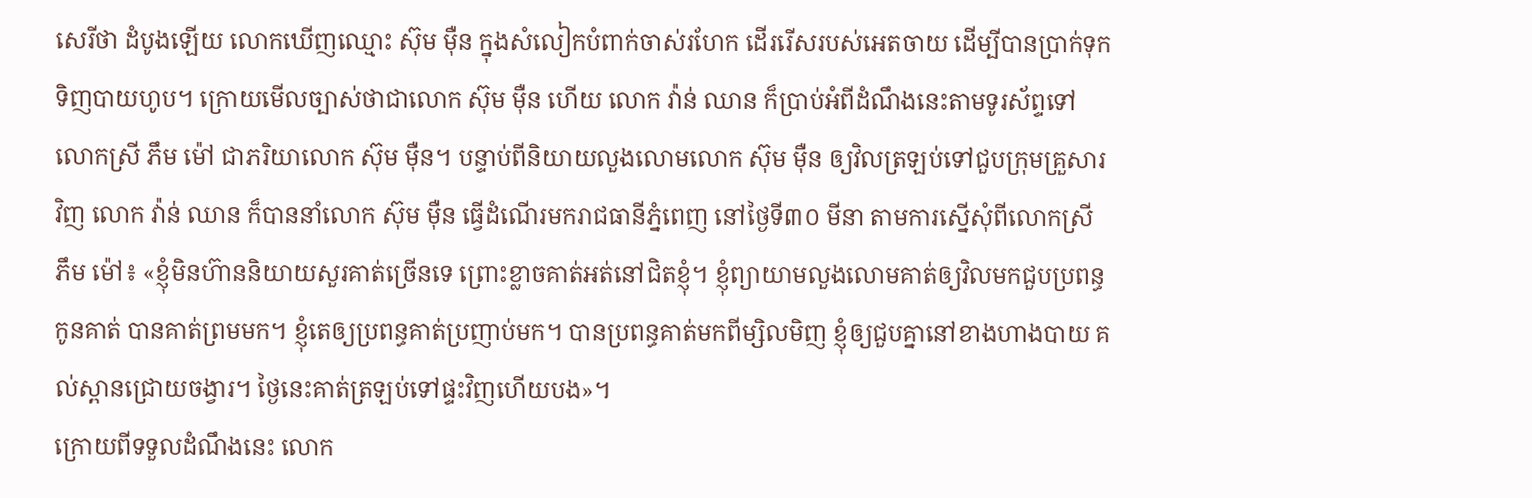សេរីថា ដំបូងឡើយ លោកឃើញឈ្មោះ ស៊ុម ម៉ឺន ក្នុងសំលៀកបំពាក់ចាស់រហែក ដើររើសរបស់អេតចាយ ដើម្បីបានប្រាក់ទុកទិញបាយហូប។ ក្រោយមើលច្បាស់ថាជាលោក ស៊ុម ម៉ឺន ហើយ លោក វ៉ាន់ ឈាន ក៏ប្រាប់អំពីដំណឹងនេះតាមទូរស័ព្ទទៅលោកស្រី ភឹម ម៉ៅ ជាភរិយាលោក ស៊ុម ម៉ឺន។ បន្ទាប់ពីនិយាយលួងលោមលោក ស៊ុម ម៉ឺន ឲ្យវិលត្រឡប់ទៅជួបក្រុមគ្រួសារវិញ លោក វ៉ាន់ ឈាន ក៏បាននាំលោក ស៊ុម ម៉ឺន ធ្វើដំណើរមករាជធានីភ្នំពេញ នៅថ្ងៃទី៣០ មីនា តាមការស្នើសុំពីលោកស្រី ភឹម ម៉ៅ៖ «ខ្ញុំមិនហ៊ាននិយាយសួរគាត់ច្រើនទេ ព្រោះខ្លាចគាត់អត់នៅជិតខ្ញុំ។ ខ្ញុំព្យាយាមលួងលោមគាត់ឲ្យវិលមកជួបប្រពន្ធកូនគាត់ បានគាត់ព្រមមក។ ខ្ញុំតេឲ្យប្រពន្ធគាត់ប្រញាប់មក។ បានប្រពន្ធគាត់មកពីម្សិលមិញ ខ្ញុំឲ្យជួបគ្នានៅខាងហាងបាយ គល់ស្ពានជ្រោយចង្វារ។ ថ្ងៃនេះគាត់ត្រឡប់ទៅផ្ទះវិញហើយបង»។
ក្រោយពីទទួលដំណឹងនេះ លោក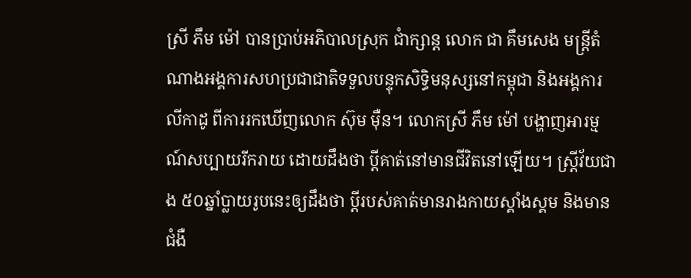ស្រី ភឹម ម៉ៅ បានប្រាប់អភិបាលស្រុក ជាំក្សាន្ត លោក ជា គឹមសេង មន្ត្រីតំណាងអង្គការសហប្រជាជាតិទទួលបន្ទុកសិទ្ធិមនុស្សនៅកម្ពុជា និងអង្គការ លីកាដូ ពីការរកឃើញលោក ស៊ុម ម៉ឺន។ លោកស្រី ភឹម ម៉ៅ បង្ហាញអារម្មណ៍សប្បាយរីករាយ ដោយដឹងថា ប្ដីគាត់នៅមានជីវិតនៅឡើយ។ ស្ត្រីវ័យជាង ៥០ឆ្នាំប្លាយរូបនេះឲ្យដឹងថា ប្ដីរបស់គាត់មានរាងកាយស្គាំងស្គម និងមានជំងឺ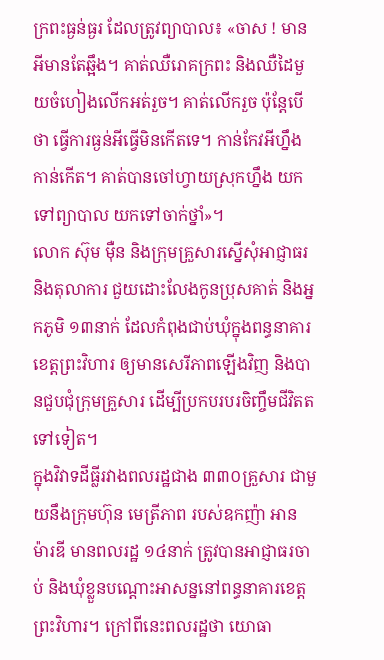ក្រពះធ្ងន់ធ្ងរ ដែលត្រូវព្យាបាល៖ «ចាស ! មានអីមានតែឆ្អឹង។ គាត់ឈឺរោគក្រពះ និងឈឺដៃមួយចំហៀងលើកអត់រួច។ គាត់លើករួច ប៉ុន្តែបើថា ធ្វើការធ្ងន់អីធ្វើមិនកើតទេ។ កាន់កែវអីហ្នឹង កាន់កើត។ គាត់បានចៅហ្វាយស្រុកហ្នឹង យកទៅព្យាបាល យកទៅចាក់ថ្នាំ»។
លោក ស៊ុម ម៉ឺន និងក្រុមគ្រួសារស្នើសុំអាជ្ញាធរ និងតុលាការ ជួយដោះលែងកូនប្រុសគាត់ និងអ្នកភូមិ ១៣នាក់ ដែលកំពុងជាប់ឃុំក្នុងពន្ធនាគារខេត្តព្រះវិហារ ឲ្យមានសេរីភាពឡើងវិញ និងបានជួបជុំក្រុមគ្រួសារ ដើម្បីប្រកបរបរចិញ្ចឹមជីវិតតទៅទៀត។
ក្នុងវិវាទដីធ្លីរវាងពលរដ្ឋជាង ៣៣០គ្រួសារ ជាមួយនឹងក្រុមហ៊ុន មេត្រីភាព របស់ឧកញ៉ា អាន ម៉ារឌី មានពលរដ្ឋ ១៤នាក់ ត្រូវបានអាជ្ញាធរចាប់ និងឃុំខ្លួនបណ្ដោះអាសន្ននៅពន្ធនាគារខេត្តព្រះវិហារ។ ក្រៅពីនេះពលរដ្ឋថា យោធា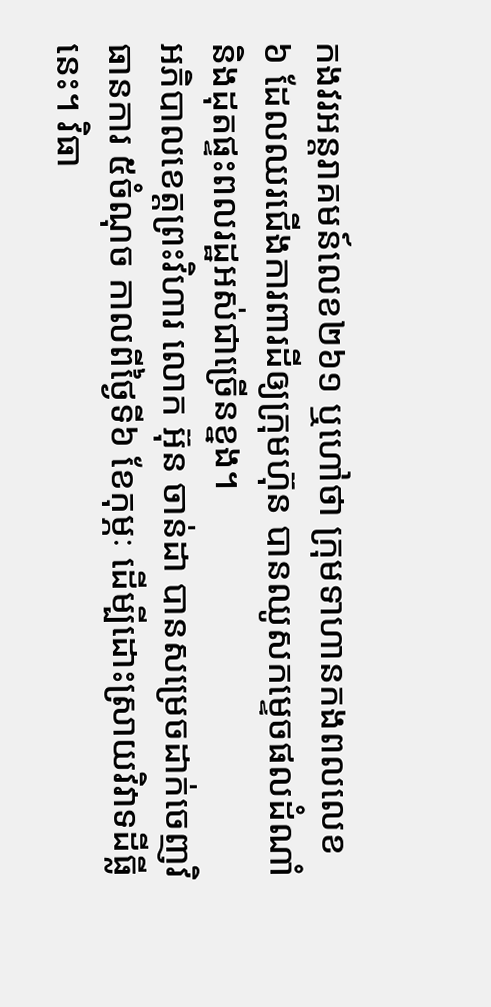កងវរអន្តរាគមន៍លេខ២៦១ ឬហៅថា ក្រុមទាហានកងពលលេខ៦ ដែលឈរជើងការពារដីឲ្យក្រុមហ៊ុន បានឈូសកម្ទេចផលដំណាំ និងដុតផ្ទះពលរដ្ឋអស់ជាច្រើនខ្នង។
អភិបាលខេត្តព្រះវិហារ លោក អ៊ុន ចាន់ដា បានសម្រេចដាក់ចេញវិធានការ ៥ចំណុច កាលពីថ្ងៃទី៦ ខែកុម្ភៈ ដើម្បីដោះស្រាយវិវាទដីធ្លីនេះ។ វិធា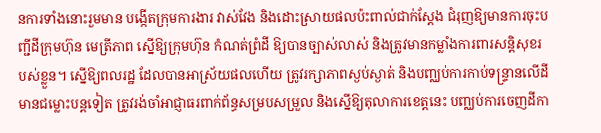នការទាំងនោះរួមមាន បង្កើតក្រុមការងារ វាស់វែង និងដោះស្រាយផលប៉ះពាល់ជាក់ស្ដែង ជំរុញឱ្យមានការចុះបញ្ជីដីក្រុមហ៊ុន មេត្រីភាព ស្នើឱ្យក្រុមហ៊ុន កំណត់ព្រំដី ឱ្យបានច្បាស់លាស់ និងត្រូវមានកម្លាំងការពារសន្តិសុខរបស់ខ្លួន។ ស្នើឱ្យពលរដ្ឋ ដែលបានអាស្រ័យផលហើយ ត្រូវរក្សាភាពស្ងប់ស្ងាត់ និងបញ្ឈប់ការកាប់ទន្ទ្រានលើដីមានជម្លោះបន្តទៀត ត្រូវរង់ចាំអាជ្ញាធរពាក់ព័ន្ធសម្របសម្រួល និងស្នើឱ្យតុលាការខេត្តនេះ បញ្ឈប់ការចេញដីកា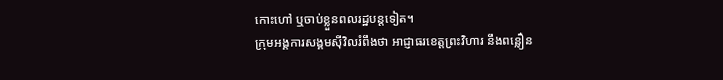កោះហៅ ឬចាប់ខ្លួនពលរដ្ឋបន្តទៀត។
ក្រុមអង្គការសង្គមស៊ីវិលរំពឹងថា អាជ្ញាធរខេត្តព្រះវិហារ នឹងពន្លឿន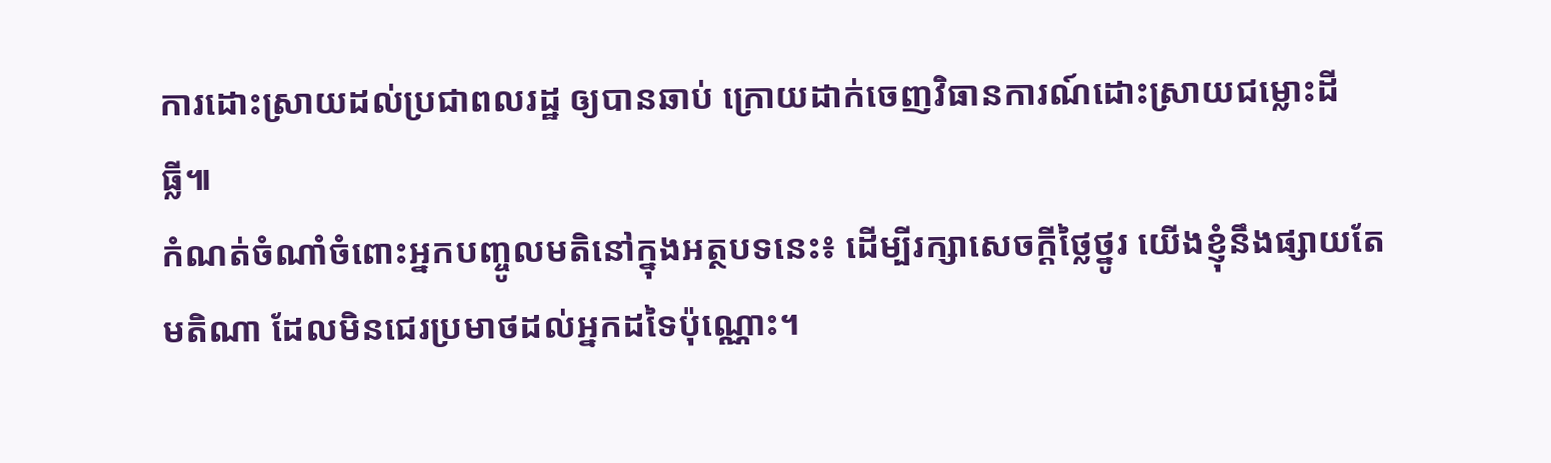ការដោះស្រាយដល់ប្រជាពលរដ្ឋ ឲ្យបានឆាប់ ក្រោយដាក់ចេញវិធានការណ៍ដោះស្រាយជម្លោះដីធ្លី៕
កំណត់ចំណាំចំពោះអ្នកបញ្ចូលមតិនៅក្នុងអត្ថបទនេះ៖ ដើម្បីរក្សាសេចក្ដីថ្លៃថ្នូរ យើងខ្ញុំនឹងផ្សាយតែមតិណា ដែលមិនជេរប្រមាថដល់អ្នកដទៃប៉ុណ្ណោះ។